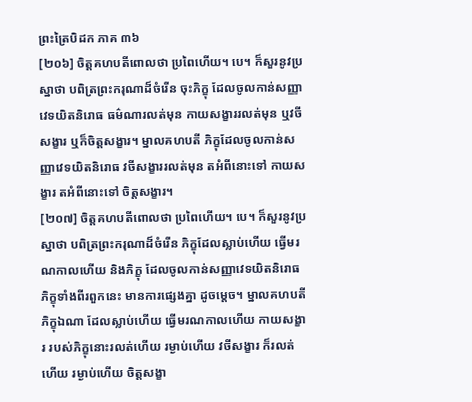ព្រះត្រៃបិដក ភាគ ៣៦
[២០៦] ចិត្តគហបតីពោលថា ប្រពៃហើយ។ បេ។ ក៏សួរនូវប្រស្នាថា បពិត្រព្រះករុណាដ៏ចំរើន ចុះភិក្ខុ ដែលចូលកាន់សញ្ញាវេទយិតនិរោធ ធម៌ណារលត់មុន កាយសង្ខាររលត់មុន ឬវចីសង្ខារ ឬក៏ចិត្តសង្ខារ។ ម្នាលគហបតី ភិក្ខុដែលចូលកាន់សញ្ញាវេទយិតនិរោធ វចីសង្ខាររលត់មុន តអំពីនោះទៅ កាយសង្ខារ តអំពីនោះទៅ ចិត្តសង្ខារ។
[២០៧] ចិត្តគហបតីពោលថា ប្រពៃហើយ។ បេ។ ក៏សួរនូវប្រស្នាថា បពិត្រព្រះករុណាដ៏ចំរើន ភិក្ខុដែលស្លាប់ហើយ ធ្វើមរណកាលហើយ និងភិក្ខុ ដែលចូលកាន់សញ្ញាវេទយិតនិរោធ ភិក្ខុទាំងពីរពួកនេះ មានការផ្សេងគ្នា ដូចម្តេច។ ម្នាលគហបតី ភិក្ខុឯណា ដែលស្លាប់ហើយ ធ្វើមរណកាលហើយ កាយសង្ខារ របស់ភិក្ខុនោះរលត់ហើយ រម្ងាប់ហើយ វចីសង្ខារ ក៏រលត់ហើយ រម្ងាប់ហើយ ចិត្តសង្ខា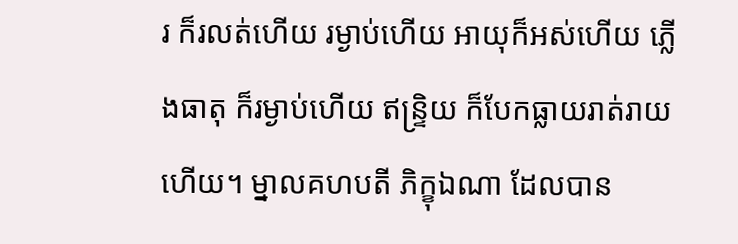រ ក៏រលត់ហើយ រម្ងាប់ហើយ អាយុក៏អស់ហើយ ភ្លើងធាតុ ក៏រម្ងាប់ហើយ ឥន្រ្ទិយ ក៏បែកធ្លាយរាត់រាយហើយ។ ម្នាលគហបតី ភិក្ខុឯណា ដែលបាន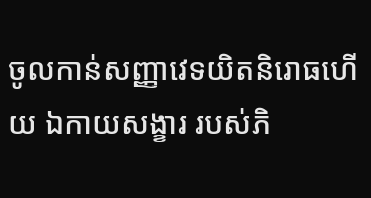ចូលកាន់សញ្ញាវេទយិតនិរោធហើយ ឯកាយសង្ខារ របស់ភិ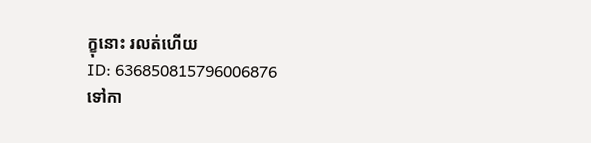ក្ខុនោះ រលត់ហើយ
ID: 636850815796006876
ទៅកា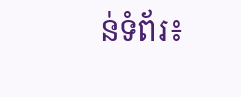ន់ទំព័រ៖